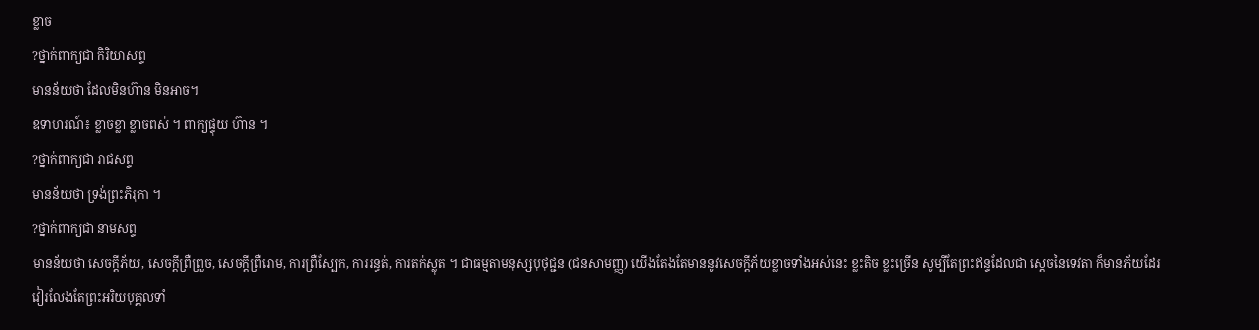ខ្លាច
?ថ្នាក់ពាក្យជា កិរិយាសព្ទ
មានន័យថា ដែលមិនហ៊ាន មិនអាច។
ឧទាហរណ៍៖ ខ្លាចខ្លា ខ្លាចពស់ ។ ពាក្យផ្ទុយ ហ៊ាន ។
?ថ្នាក់ពាក្យជា រាជសព្ទ
មានន័យថា ទ្រង់ព្រះភិរុកា ។
?ថ្នាក់ពាក្យជា នាមសព្ទ
មានន័យថា សេចក្តីភ័យ, សេចក្តីព្រឺព្រួច, សេចក្តីព្រឺរោម, ការព្រឺស្បែក, ការរន្ធត់, ការតក់ស្លុត ។ ជាធម្មតាមនុស្សបុថុជ្ជន (ជនសាមញ្ញ) យើងតែងតែមាននូវសេចក្តីភ័យខ្លាចទាំងអស់នេះ ខ្លះតិច ខ្លះច្រើន សូម្បីតែព្រះឥន្ទដែលជា ស្តេចនៃទេវតា ក៏មានភ័យដែរ វៀរលែងតែព្រះអរិយបុគ្គលទាំ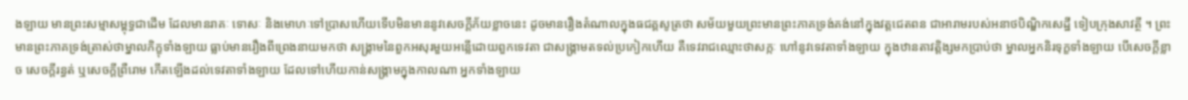ងឡាយ មានព្រះសម្មាសម្ពុទ្ធជាដើម ដែលមានរាគៈ ទោសៈ និងមោហៈទៅប្រាសហើយទើបមិនមាននូវសេចក្តីភ័យខ្លាចនេះ ដូចមានរឿងតំណាលក្នុងធជគ្គសូត្រថា សម័យមួយព្រះមានព្រះភាគទ្រង់គង់នៅក្នុងវត្តជេតពន ជាអារាមរបស់អនាថបិណ្ឌិកសេដ្ឋី ទៀបក្រុងសាវត្ថី ។ ព្រះមានព្រះភាគទ្រង់ត្រាស់ថាម្នាលភិក្ខុទាំងឡាយ ធ្លាប់មានរឿងពីព្រេងនាយមកថា សង្រ្គាមនៃពួកអសុរមួយអន្លើដោយពួកទេវតា ជាសង្គ្រាមតទល់ប្រកៀកហើយ គឺទេវរាជឈ្មោះថាសក្កៈ ហៅនូវទេវតាទាំងឡាយ ក្នុងឋានតាវត្តិង្សមកប្រាប់ថា ម្នាលអ្នកនិរទុក្ខទាំងឡាយ បើសេចក្តីខ្លាច សេចក្តីរន្ធត់ ឬសេចក្តីព្រឺរោម កើតឡើងដល់ទេវតាទាំងឡាយ ដែលទៅហើយកាន់សង្គ្រាមក្នុងកាលណា អ្នកទាំងឡាយ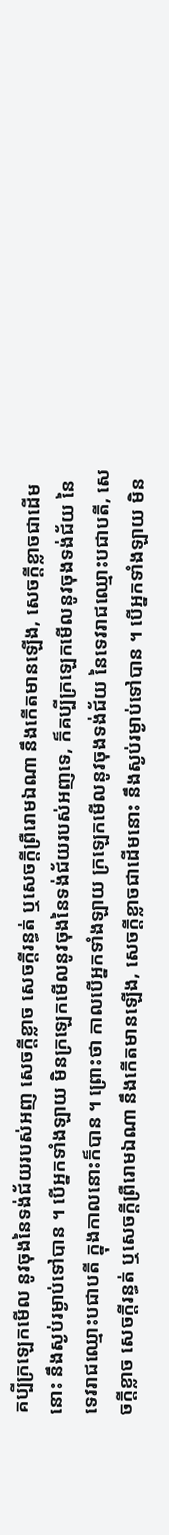គប្បីក្រឡេកមើល នូវចុងនៃទង់ជ័យរបស់អញ សេចក្តីខ្លាច សេចក្តីរន្ធត់ ឬសេចក្តីព្រឺរោមឯណា នឹងកើតមានឡើង, សេចក្តីខ្លាចជាដើមនោះ នឹងស្ងប់រម្ងាប់ទៅបាន ។ បើអ្នកទាំងឡាយ មិនក្រឡេកមើលនូវចុងនៃទង់ជ័យរបស់អញទេ, ក៏គប្បីក្រឡេកមើលនូវចុងទង់ជ័យ នៃទេវរាជឈ្មោះបជាបតី ក្នុងកាលនោះក៏បាន ។ ព្រោះថា កាលបើអ្នកទាំងឡាយ ក្រឡេកមើលនូវចុងទង់ជ័យ នៃទេវរាជឈ្មោះបជាបតី, សេចក្តីខ្លាច សេចក្តីរន្ធត់ ឬសេចក្តីព្រឺរោមឯណា នឹងកើតមានឡើង, សេចក្តីខ្លាចជាដើមនោះ នឹងស្ងប់រម្ងាប់ទៅបាន ។ បើអ្នកទាំងឡាយ មិន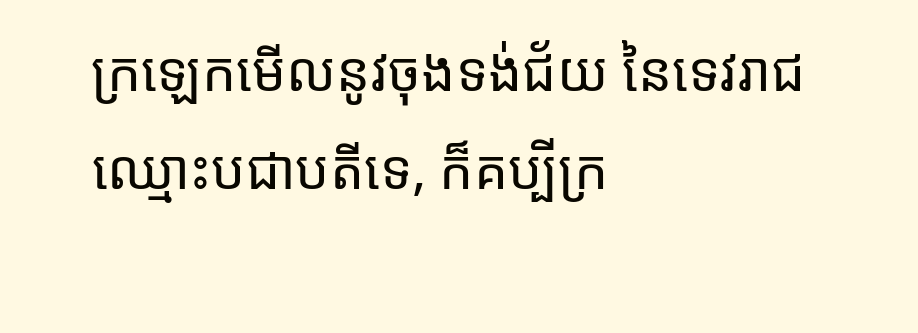ក្រឡេកមើលនូវចុងទង់ជ័យ នៃទេវរាជឈ្មោះបជាបតីទេ, ក៏គប្បីក្រ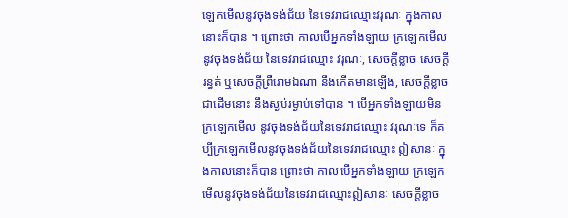ឡេកមើលនូវចុងទង់ជ័យ នៃទេវរាជឈ្មោះវរុណៈ ក្នុងកាលនោះក៏បាន ។ ព្រោះថា កាលបើអ្នកទាំងឡាយ ក្រឡេកមើលនូវចុងទង់ជ័យ នៃទេវរាជឈ្មោះ វរុណៈ, សេចក្តីខ្លាច សេចក្តីរន្ធត់ ឬសេចក្តីព្រឺរោមឯណា នឹងកើតមានឡើង, សេចក្តីខ្លាចជាដើមនោះ នឹងស្ងប់រម្ងាប់ទៅបាន ។ បើអ្នកទាំងឡាយមិនក្រឡេកមើល នូវចុងទង់ជ័យនៃទេវរាជឈ្មោះ វរុណៈទេ ក៏គប្បីក្រឡេកមើលនូវចុងទង់ជ័យនៃទេវរាជឈ្មោះ ឦសានៈ ក្នុងកាលនោះក៏បាន ព្រោះថា កាលបើអ្នកទាំងឡាយ ក្រឡេកមើលនូវចុងទង់ជ័យនៃទេវរាជឈ្មោះឦសានៈ សេចក្តីខ្លាច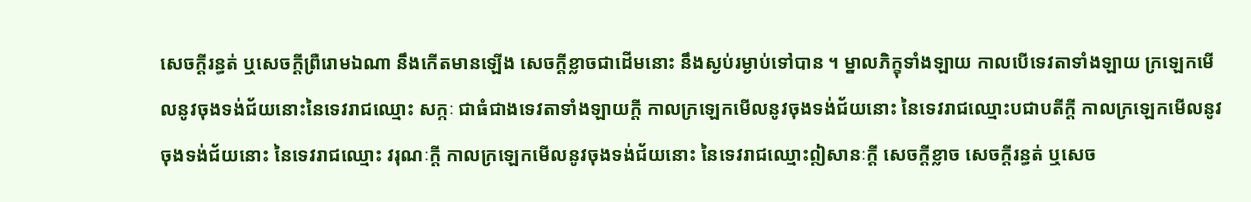សេចក្តីរន្ធត់ ឬសេចក្តីព្រឺរោមឯណា នឹងកើតមានឡើង សេចក្តីខ្លាចជាដើមនោះ នឹងស្ងប់រម្ងាប់ទៅបាន ។ ម្នាលភិក្ខុទាំងឡាយ កាលបើទេវតាទាំងឡាយ ក្រឡេកមើលនូវចុងទង់ជ័យនោះនៃទេវរាជឈ្មោះ សក្កៈ ជាធំជាងទេវតាទាំងឡាយក្តី កាលក្រឡេកមើលនូវចុងទង់ជ័យនោះ នៃទេវរាជឈ្មោះបជាបតីក្តី កាលក្រឡេកមើលនូវចុងទង់ជ័យនោះ នៃទេវរាជឈ្មោះ វរុណៈក្តី កាលក្រឡេកមើលនូវចុងទង់ជ័យនោះ នៃទេវរាជឈ្មោះឦសានៈក្តី សេចក្តីខ្លាច សេចក្តីរន្ធត់ ឬសេច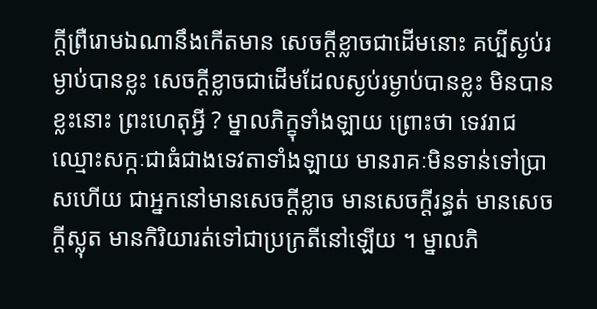ក្តីព្រឺរោមឯណានឹងកើតមាន សេចក្តីខ្លាចជាដើមនោះ គប្បីស្ងប់រម្ងាប់បានខ្លះ សេចក្តីខ្លាចជាដើមដែលស្ងប់រម្ងាប់បានខ្លះ មិនបានខ្លះនោះ ព្រះហេតុអ្វី ? ម្នាលភិក្ខុទាំងឡាយ ព្រោះថា ទេវរាជឈ្មោះសក្កៈជាធំជាងទេវតាទាំងឡាយ មានរាគៈមិនទាន់ទៅប្រាសហើយ ជាអ្នកនៅមានសេចក្តីខ្លាច មានសេចក្តីរន្ធត់ មានសេចក្តីស្លុត មានកិរិយារត់ទៅជាប្រក្រតីនៅឡើយ ។ ម្នាលភិ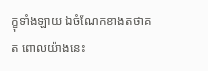ក្ខុទាំងឡាយ ឯចំណែកខាងតថាគត ពោលយ៉ាងនេះ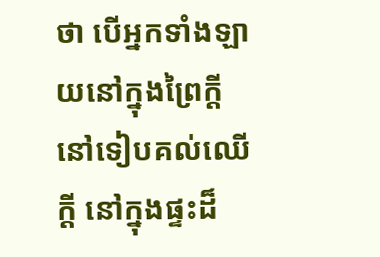ថា បើអ្នកទាំងឡាយនៅក្នុងព្រៃក្តី នៅទៀបគល់ឈើក្តី នៅក្នុងផ្ទះដ៏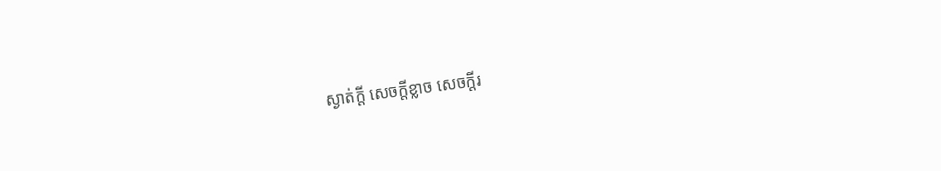ស្ងាត់ក្តី សេចក្តីខ្លាច សេចក្តីរ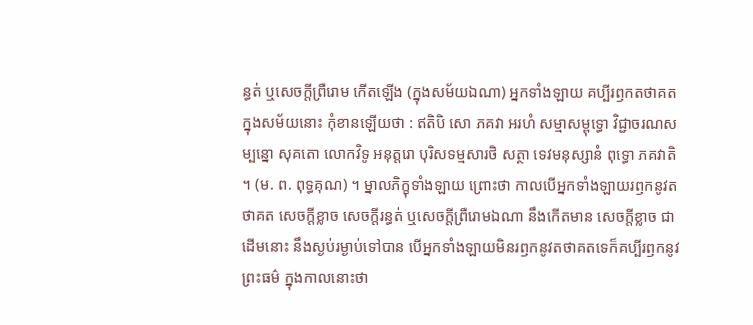ន្ធត់ ឬសេចក្តីព្រឺរោម កើតឡើង (ក្នុងសម័យឯណា) អ្នកទាំងឡាយ គប្បីរឭកតថាគត ក្នុងសម័យនោះ កុំខានឡើយថា : ឥតិបិ សោ ភគវា អរហំ សម្មាសម្ពុទ្ធោ វិជ្ជាចរណសម្បន្នោ សុគតោ លោកវិទូ អនុត្តរោ បុរិសទម្មសារថិ សត្ថា ទេវមនុស្សានំ ពុទ្ធោ ភគវាតិ ។ (ម. ព. ពុទ្ធគុណ) ។ ម្នាលភិក្ខុទាំងឡាយ ព្រោះថា កាលបើអ្នកទាំងឡាយរឭកនូវតថាគត សេចក្តីខ្លាច សេចក្តីរន្ធត់ ឬសេចក្តីព្រឺរោមឯណា នឹងកើតមាន សេចក្តីខ្លាច ជាដើមនោះ នឹងស្ងប់រម្ងាប់ទៅបាន បើអ្នកទាំងឡាយមិនរឭកនូវតថាគតទេក៏គប្បីរឭកនូវព្រះធម៌ ក្នុងកាលនោះថា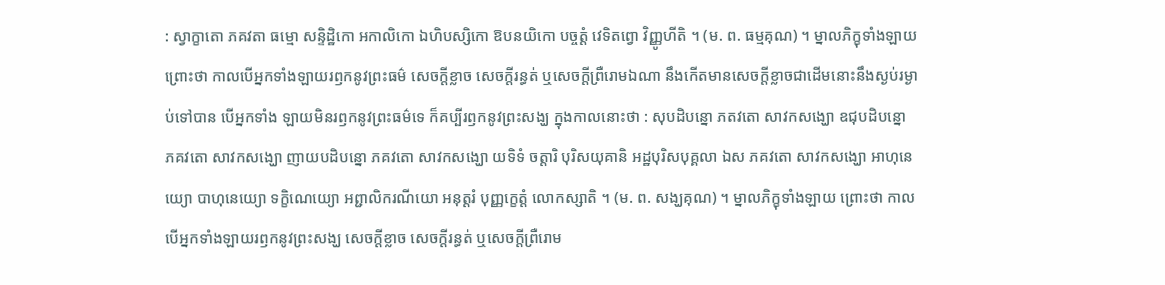: ស្វាក្ខាតោ ភគវតា ធម្មោ សន្ទិដិ្ឋកោ អកាលិកោ ឯហិបស្សិកោ ឱបនយិកោ បច្ចត្តំ វេទិតព្វោ វិញ្ញូហីតិ ។ (ម. ព. ធម្មគុណ) ។ ម្នាលភិក្ខុទាំងឡាយ ព្រោះថា កាលបើអ្នកទាំងឡាយរឭកនូវព្រះធម៌ សេចក្តីខ្លាច សេចក្តីរន្ធត់ ឬសេចក្តីព្រឺរោមឯណា នឹងកើតមានសេចក្តីខ្លាចជាដើមនោះនឹងស្ងប់រម្ងាប់ទៅបាន បើអ្នកទាំង ឡាយមិនរឭកនូវព្រះធម៌ទេ ក៏គប្បីរឭកនូវព្រះសង្ឃ ក្នុងកាលនោះថា : សុបដិបន្នោ ភតវតោ សាវកសង្ឃោ ឧជុបដិបន្នោ ភគវតោ សាវកសង្ឃោ ញាយបដិបន្នោ ភគវតោ សាវកសង្ឃោ យទិទំ ចត្តារិ បុរិសយុគានិ អដ្ឋបុរិសបុគ្គលា ឯស ភគវតោ សាវកសង្ឃោ អាហុនេយ្យោ បាហុនេយ្យោ ទក្ខិណេយ្យោ អព្ជាលិករណីយោ អនុត្តរំ បុញ្ញក្ខេត្តំ លោកស្សាតិ ។ (ម. ព. សង្ឃគុណ) ។ ម្នាលភិក្ខុទាំងឡាយ ព្រោះថា កាលបើអ្នកទាំងឡាយរឭកនូវព្រះសង្ឃ សេចក្តីខ្លាច សេចក្តីរន្ធត់ ឬសេចក្តីព្រឺរោម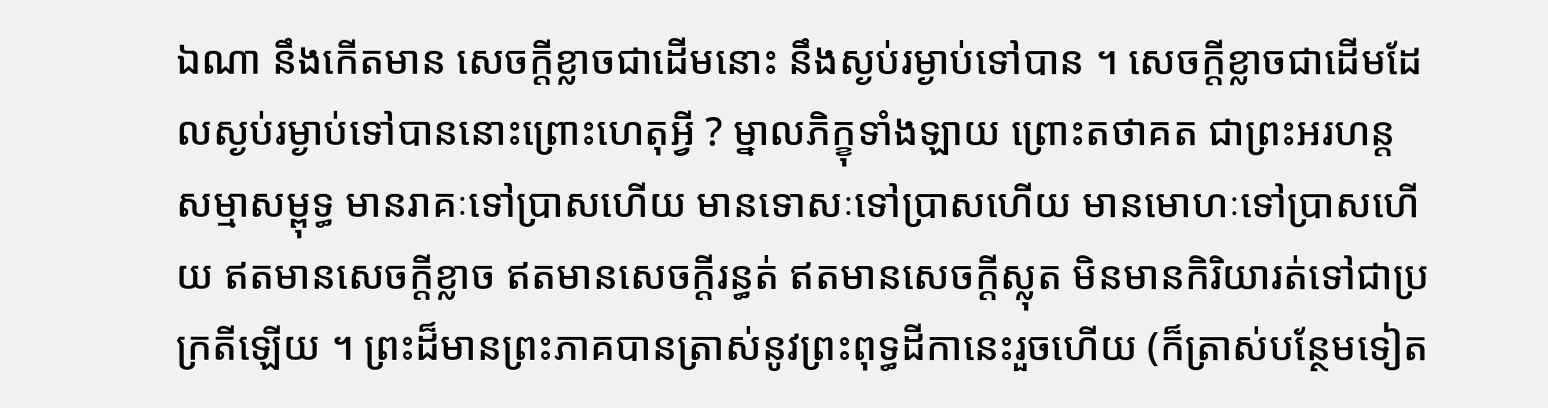ឯណា នឹងកើតមាន សេចក្តីខ្លាចជាដើមនោះ នឹងស្ងប់រម្ងាប់ទៅបាន ។ សេចក្តីខ្លាចជាដើមដែលស្ងប់រម្ងាប់ទៅបាននោះព្រោះហេតុអ្វី ? ម្នាលភិក្ខុទាំងឡាយ ព្រោះតថាគត ជាព្រះអរហន្ត សម្មាសម្ពុទ្ធ មានរាគៈទៅប្រាសហើយ មានទោសៈទៅប្រាសហើយ មានមោហៈទៅប្រាសហើយ ឥតមានសេចក្តីខ្លាច ឥតមានសេចក្តីរន្ធត់ ឥតមានសេចក្តីស្លុត មិនមានកិរិយារត់ទៅជាប្រក្រតីឡើយ ។ ព្រះដ៏មានព្រះភាគបានត្រាស់នូវព្រះពុទ្ធដីកានេះរួចហើយ (ក៏ត្រាស់បន្ថែមទៀត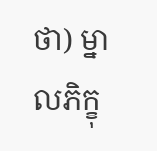ថា) ម្នាលភិក្ខុ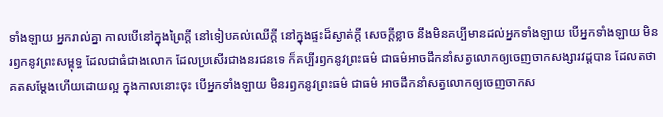ទាំងឡាយ អ្នករាល់គ្នា កាលបើនៅក្នុងព្រៃក្តី នៅទៀបគល់ឈើក្តី នៅក្នុងផ្ទះដ៏ស្ងាត់ក្តី សេចក្តីខ្លាច នឹងមិនគប្បីមានដល់អ្នកទាំងឡាយ បើអ្នកទាំងឡាយ មិនរឭកនូវព្រះសម្ពុទ្ធ ដែលជាធំជាងលោក ដែលប្រសើរជាងនរជនទេ ក៏គប្បីរឭកនូវព្រះធម៌ ជាធម៌អាចដឹកនាំសត្វលោកឲ្យចេញចាកសង្សារវដ្តបាន ដែលតថាគតសម្តែងហើយដោយល្អ ក្នុងកាលនោះចុះ បើអ្នកទាំងឡាយ មិនរឭកនូវព្រះធម៌ ជាធម៌ អាចដឹកនាំសត្វលោកឲ្យចេញចាកស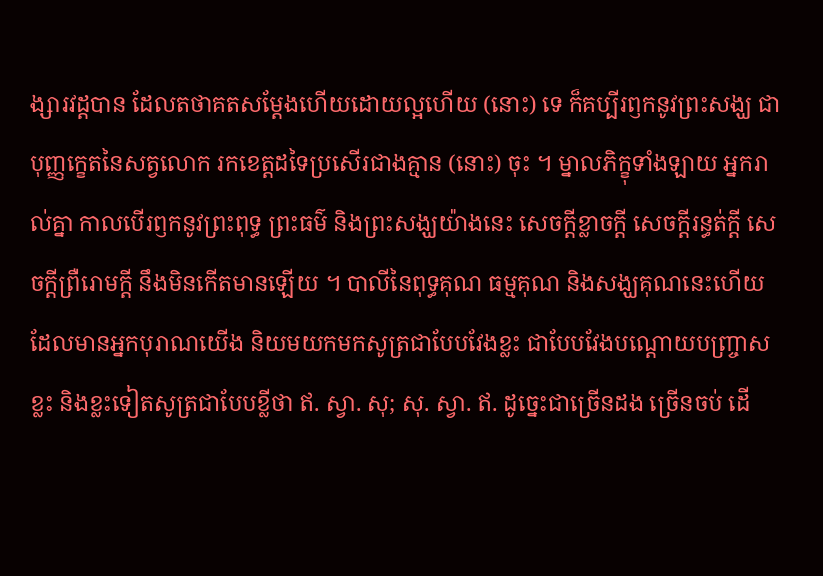ង្សារវដ្តបាន ដែលតថាគតសម្តែងហើយដោយល្អហើយ (នោះ) ទេ ក៏គប្បីរឭកនូវព្រះសង្ឃ ជាបុញ្ញក្ខេតនៃសត្វលោក រកខេត្តដទៃប្រសើរជាងគ្មាន (នោះ) ចុះ ។ ម្នាលភិក្ខុទាំងឡាយ អ្នករាល់គ្នា កាលបើរឭកនូវព្រះពុទ្ធ ព្រះធម៌ និងព្រះសង្ឃយ៉ាងនេះ សេចក្តីខ្លាចក្តី សេចក្តីរន្ធត់ក្តី សេចក្តីព្រឺរោមក្តី នឹងមិនកើតមានឡើយ ។ បាលីនៃពុទ្ធគុណ ធម្មគុណ និងសង្ឃគុណនេះហើយដែលមានអ្នកបុរាណយើង និយមយកមកសូត្រជាបែបវែងខ្លះ ជាបែបវែងបណ្តោយបញ្រ្ចាសខ្លះ និងខ្លះទៀតសូត្រជាបែបខ្លីថា ឥ. ស្វា. សុ; សុ. ស្វា. ឥ. ដូច្នេះជាច្រើនដង ច្រើនចប់ ដើ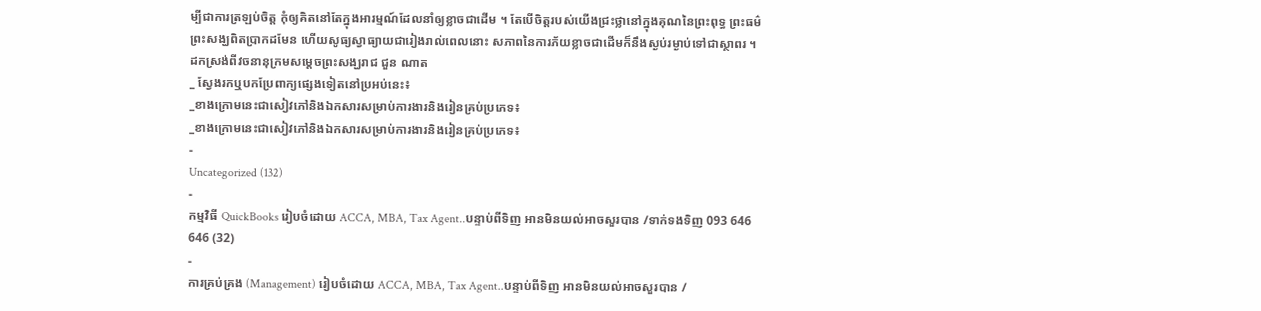ម្បីជាការត្រឡប់ចិត្ត កុំឲ្យគិតនៅតែក្នុងអារម្មណ៍ដែលនាំឲ្យខ្លាចជាដើម ។ តែបើចិត្តរបស់យើងជ្រះថ្លានៅក្នុងគុណនៃព្រះពុទ្ធ ព្រះធម៌ ព្រះសង្ឃពិតប្រាកដមែន ហើយសូធ្យស្វាធ្យាយជារៀងរាល់ពេលនោះ សភាពនៃការភ័យខ្លាចជាដើមក៏នឹងស្ងប់រម្ងាប់ទៅជាស្ថាពរ ។
ដកស្រង់ពីវចនានុក្រមសម្ដេចព្រះសង្ឃរាជ ជួន ណាត
_ ស្វែងរកឬបកប្រែពាក្យផ្សេងទៀតនៅប្រអប់នេះ៖
_ខាងក្រោមនេះជាសៀវភៅនិងឯកសារសម្រាប់ការងារនិងរៀនគ្រប់ប្រភេទ៖
_ខាងក្រោមនេះជាសៀវភៅនិងឯកសារសម្រាប់ការងារនិងរៀនគ្រប់ប្រភេទ៖
-
Uncategorized (132)
-
កម្មវិធី QuickBooks រៀបចំដោយ ACCA, MBA, Tax Agent..បន្ទាប់ពីទិញ អានមិនយល់អាចសួរបាន /ទាក់ទងទិញ 093 646 646 (32)
-
ការគ្រប់គ្រង (Management) រៀបចំដោយ ACCA, MBA, Tax Agent..បន្ទាប់ពីទិញ អានមិនយល់អាចសួរបាន /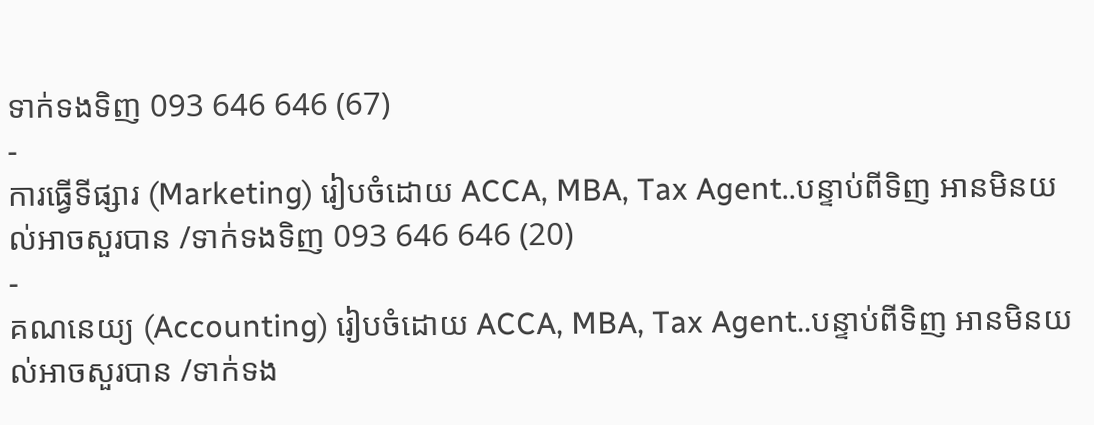ទាក់ទងទិញ 093 646 646 (67)
-
ការធ្វើទីផ្សារ (Marketing) រៀបចំដោយ ACCA, MBA, Tax Agent..បន្ទាប់ពីទិញ អានមិនយល់អាចសួរបាន /ទាក់ទងទិញ 093 646 646 (20)
-
គណនេយ្យ (Accounting) រៀបចំដោយ ACCA, MBA, Tax Agent..បន្ទាប់ពីទិញ អានមិនយល់អាចសួរបាន /ទាក់ទង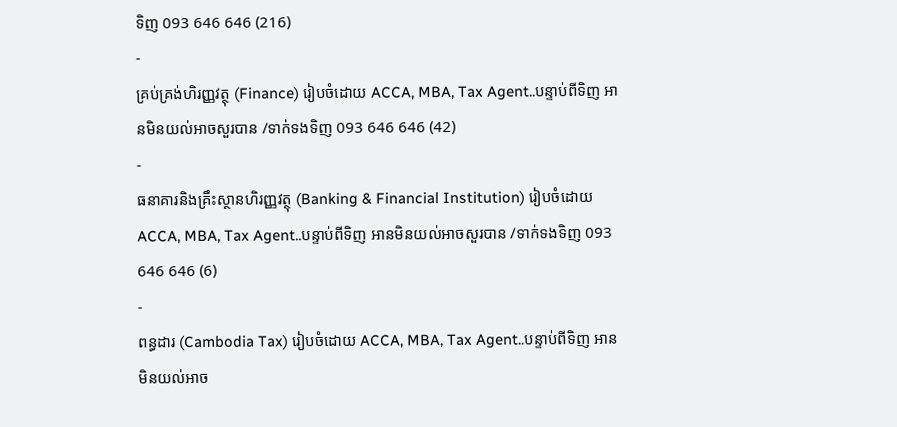ទិញ 093 646 646 (216)
-
គ្រប់គ្រង់ហិរញ្ញវត្ថុ (Finance) រៀបចំដោយ ACCA, MBA, Tax Agent..បន្ទាប់ពីទិញ អានមិនយល់អាចសួរបាន /ទាក់ទងទិញ 093 646 646 (42)
-
ធនាគារនិងគ្រឹះស្ថានហិរញ្ញវត្ថុ (Banking & Financial Institution) រៀបចំដោយ ACCA, MBA, Tax Agent..បន្ទាប់ពីទិញ អានមិនយល់អាចសួរបាន /ទាក់ទងទិញ 093 646 646 (6)
-
ពន្ធដារ (Cambodia Tax) រៀបចំដោយ ACCA, MBA, Tax Agent..បន្ទាប់ពីទិញ អានមិនយល់អាច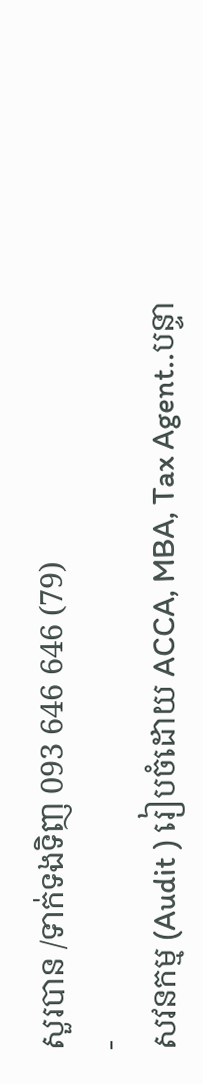សួរបាន /ទាក់ទងទិញ 093 646 646 (79)
-
សវនកម្ម (Audit ) រៀបចំដោយ ACCA, MBA, Tax Agent..បន្ទា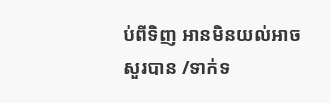ប់ពីទិញ អានមិនយល់អាចសួរបាន /ទាក់ទ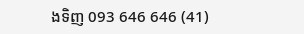ងទិញ 093 646 646 (41)